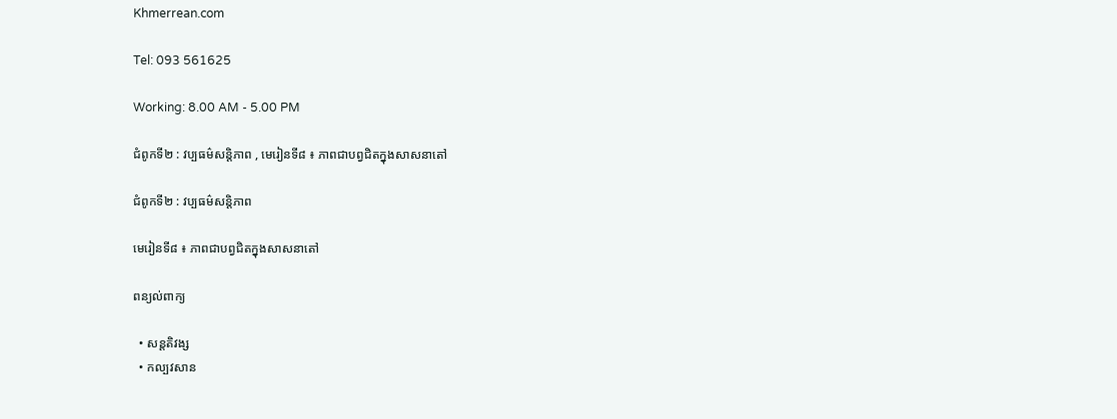Khmerrean.com

Tel: 093 561625

Working: 8.00 AM - 5.00 PM

ជំពូកទី២ : វប្បធម៌សន្តិភាព , មេរៀនទី៨ ៖ ភាពជាបព្វជិតក្នុងសាសនាតៅ

ជំពូកទី២ : វប្បធម៌សន្តិភាព

មេរៀនទី៨ ៖ ភាពជាបព្វជិតក្នុងសាសនាតៅ

ពន្យល់ពាក្យ

  • សន្តតិវង្ស
  • កល្បវសាន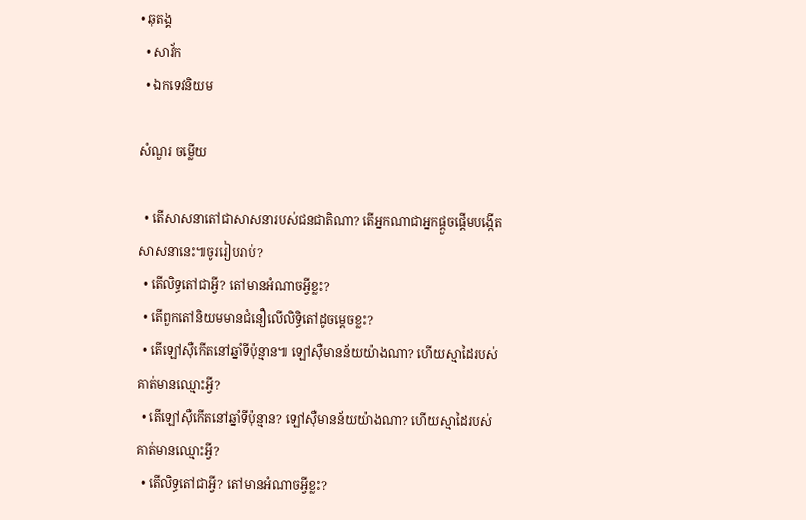• ឆុតង្គ
  • សាវ័ក
  • ឯកទេវនិយម

សំណួរ ចម្លើយ

  • តើសាសនាតៅជាសាសនារបស់ជនជាតិណា? តើអ្នកណាជាអ្នកផ្តួចផ្តើមបង្កើតសាសនានេះ៕ចូររៀបរាប់?
  • តើលិទ្ធតៅជាអ្វី? តៅមានអំណាចអ្វីខ្លះ?
  • តើពួកតៅនិយមមានជំនឿលើលិទ្ធិតៅដូចម្តេចខ្លះ?
  • តើឡៅស៊ឺកើតនៅឆ្នាំទីប៉ុន្មាន៕ ឡៅស៊ឺមានន័យយ៉ាងណា? ហើយស្មាដៃរបស់គាត់មានឈ្មោះអ្វី?
  • តើឡៅស៊ឺកើតនៅឆ្នាំទីប៉ុន្មាន? ឡៅស៊ឺមានន័យយ៉ាងណា? ហើយស្មាដៃរបស់គាត់មានឈ្មោះអ្វី?
  • តើលិទ្ធតៅជាអ្វី? តៅមានអំណាចអ្វីខ្លះ?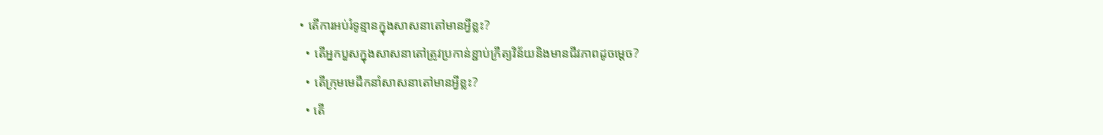• តើការអប់រំទូន្មានក្នុងសាសនាតៅមានអ្វីខ្លះ?
  • តើអ្នកបួសក្នុងសាសនាតៅត្រូវប្រកាន់ខ្ជាប់ក្រឹត្យវិន័យនិងមានជីវភាពដូចម្តេច?
  • តើក្រុមមេដឹកនាំសាសនាតៅមានអ្វីខ្លះ?
  • តើ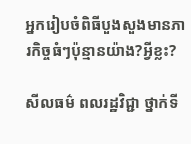អ្នករៀបចំពិធីបួងសួងមានភារកិច្ចធំៗប៉ុន្មានយ៉ាង?អ្វីខ្លះ?

សីលធម៌ ពលរដ្ឋវិជ្ជា ថ្នាក់ទី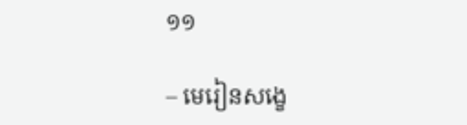១១

– មេរៀនសង្ខេ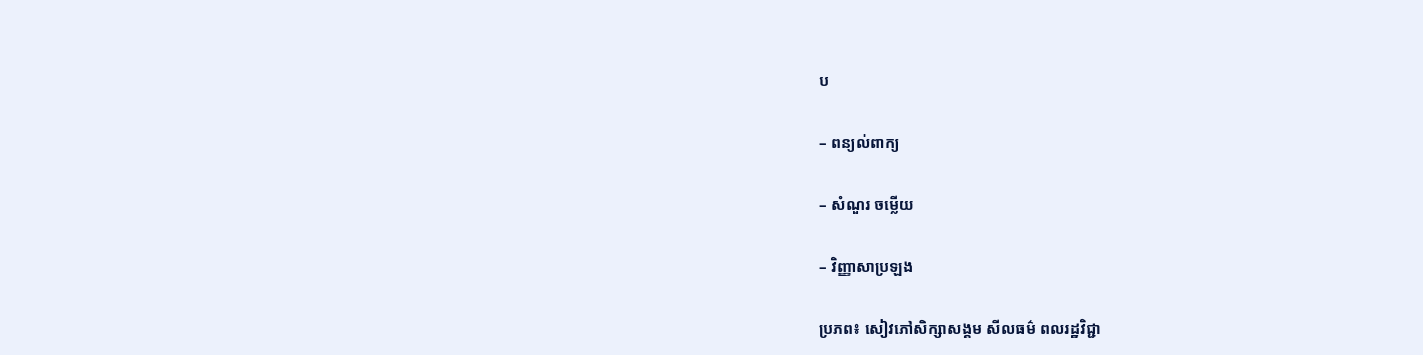ប

– ពន្យល់ពាក្យ

– សំណួរ ចម្លើយ

– វិញ្ញាសាប្រឡង

ប្រភព៖ សៀវភៅសិក្សាសង្គម សីលធម៌ ពលរដ្ឋវិជ្ជា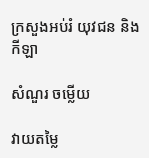ក្រសួងអប់រំ យុវជន និងកីឡា

សំណួរ ចម្លើយ

វាយតម្លៃ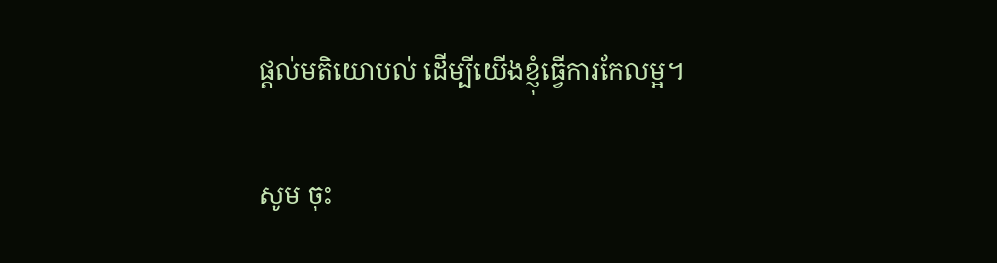ផ្តល់មតិយោបល់ ដើម្បីយើងខ្ញុំធ្វើការកែលម្អ។

សូម ចុះ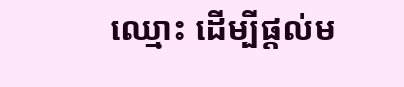ឈ្មោះ ដើម្បីផ្តល់ម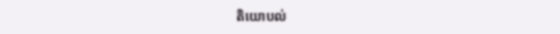តិយោបល់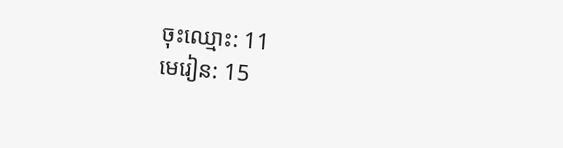ចុះឈ្មោះ: 11
មេរៀន: 15